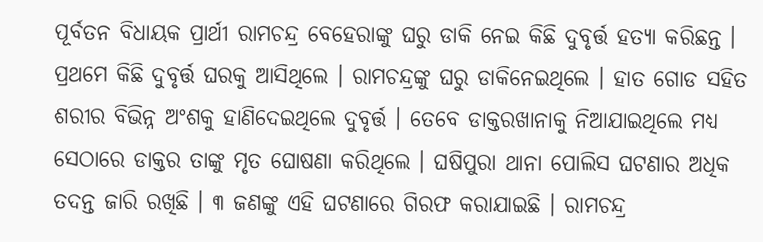ପୂର୍ବତନ ବିଧାୟକ ପ୍ରାର୍ଥୀ ରାମଚନ୍ଦ୍ର ବେହେରାଙ୍କୁ ଘରୁ ଡାକି ନେଇ କିଛି ଦୁବୃର୍ତ୍ତ ହତ୍ୟା କରିଛନ୍ତ । ପ୍ରଥମେ କିଛି ଦୁବୃର୍ତ୍ତ ଘରକୁ ଆସିଥିଲେ । ରାମଚନ୍ଦ୍ରଙ୍କୁ ଘରୁ ଡାକିନେଇଥିଲେ । ହାତ ଗୋଡ ସହିତ ଶରୀର ବିଭିନ୍ନ ଅଂଶକୁ ହାଣିଦେଇଥିଲେ ଦୁବୃର୍ତ୍ତ । ତେବେ ଡାକ୍ତରଖାନାକୁ ନିଆଯାଇଥିଲେ ମଧ୍ୟ ସେଠାରେ ଡାକ୍ତର ତାଙ୍କୁ ମୃତ ଘୋଷଣା କରିଥିଲେ । ଘଷିପୁରା ଥାନା ପୋଲିସ ଘଟଣାର ଅଧିକ ତଦନ୍ତ ଜାରି ରଖିଛି । ୩ ଜଣଙ୍କୁ ଏହି ଘଟଣାରେ ଗିରଫ କରାଯାଇଛି । ରାମଚନ୍ଦ୍ର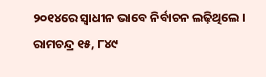୨୦୧୪ରେ ସ୍ୱାଧୀନ ଭାବେ ନିର୍ବାଚନ ଲଢ଼ିଥିଲେ । ରାମଚନ୍ଦ୍ର ୧୫, ୮୪୯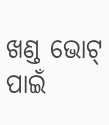ଖଣ୍ଡ ଭୋଟ୍ ପାଇଁ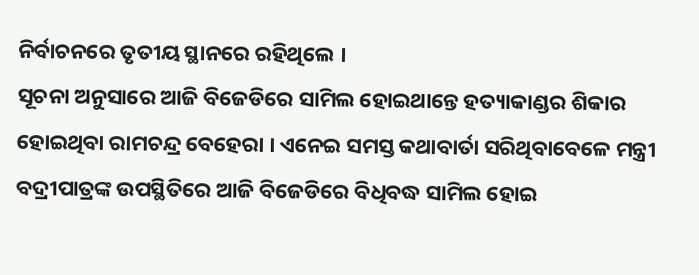ନିର୍ବାଚନରେ ତୃତୀୟ ସ୍ଥାନରେ ରହିଥିଲେ ।
ସୂଚନା ଅନୁସାରେ ଆଜି ବିଜେଡିରେ ସାମିଲ ହୋଇଥାନ୍ତେ ହତ୍ୟାକାଣ୍ଡର ଶିକାର ହୋଇଥିବା ରାମଚନ୍ଦ୍ର ବେହେରା । ଏନେଇ ସମସ୍ତ କଥାବାର୍ତା ସରିଥିବାବେଳେ ମନ୍ତ୍ରୀ ବଦ୍ରୀପାତ୍ରଙ୍କ ଉପସ୍ଥିତିରେ ଆଜି ବିଜେଡିରେ ବିଧିବଦ୍ଧ ସାମିଲ ହୋଇ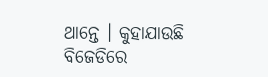ଥାନ୍ତେ । କୁହାଯାଉଛି ବିଜେଡିରେ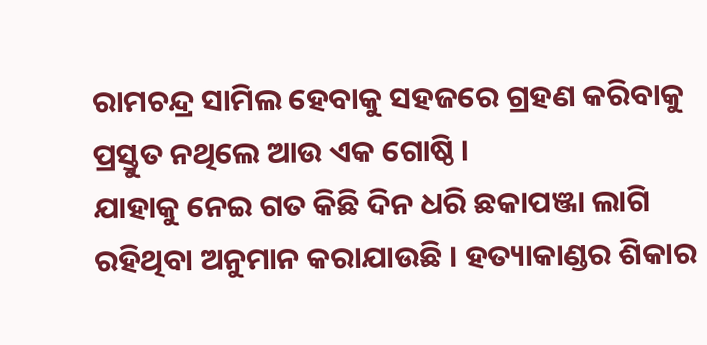ରାମଚନ୍ଦ୍ର ସାମିଲ ହେବାକୁ ସହଜରେ ଗ୍ରହଣ କରିବାକୁ ପ୍ରସ୍ତୁତ ନଥିଲେ ଆଉ ଏକ ଗୋଷ୍ଠି ।
ଯାହାକୁ ନେଇ ଗତ କିଛି ଦିନ ଧରି ଛକାପଞ୍ଜା ଲାଗି ରହିଥିବା ଅନୁମାନ କରାଯାଉଛି । ହତ୍ୟାକାଣ୍ଡର ଶିକାର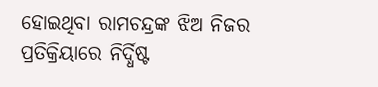ହୋଇଥିବା ରାମଚନ୍ଦ୍ରଙ୍କ ଝିଅ ନିଜର ପ୍ରତିକ୍ରିୟାରେ ନିର୍ଦ୍ଧିଷ୍ଟ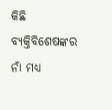କିଛି ବ୍ୟକ୍ତିବିଶେଷଙ୍କର ନାଁ ମଧ୍ୟ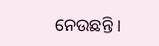ନେଉଛନ୍ତି ।